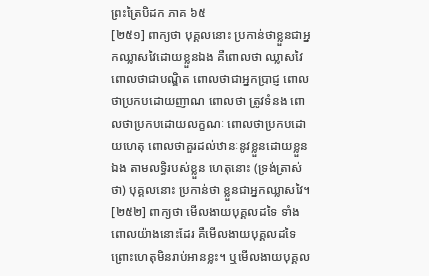ព្រះត្រៃបិដក ភាគ ៦៥
[២៥១] ពាក្យថា បុគ្គលនោះ ប្រកាន់ថាខ្លួនជាអ្នកឈ្លាសវៃដោយខ្លួនឯង គឺពោលថា ឈ្លាសវៃ ពោលថាជាបណ្ឌិត ពោលថាជាអ្នកប្រាជ្ញ ពោលថាប្រកបដោយញាណ ពោលថា ត្រូវទំនង ពោលថាប្រកបដោយលក្ខណៈ ពោលថាប្រកបដោយហេតុ ពោលថាគួរដល់ឋានៈនូវខ្លួនដោយខ្លួនឯង តាមលទ្ធិរបស់ខ្លួន ហេតុនោះ (ទ្រង់ត្រាស់ថា) បុគ្គលនោះ ប្រកាន់ថា ខ្លួនជាអ្នកឈ្លាសវៃ។
[២៥២] ពាក្យថា មើលងាយបុគ្គលដទៃ ទាំងពោលយ៉ាងនោះដែរ គឺមើលងាយបុគ្គលដទៃ ព្រោះហេតុមិនរាប់អានខ្លះ។ ឬមើលងាយបុគ្គល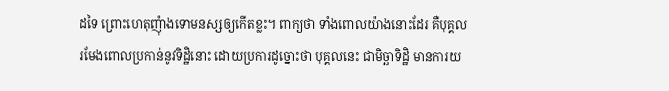ដទៃ ព្រោះហេតុញុំាងទោមនស្សឲ្យកើតខ្លះ។ ពាក្យថា ទាំងពោលយ៉ាងនោះដែរ គឺបុគ្គលរមែងពោលប្រកាន់នូវទិដ្ឋិនោះ ដោយប្រការដូច្នោះថា បុគ្គលនេះ ជាមិច្ឆាទិដ្ឋិ មានការយ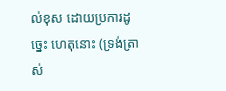ល់ខុស ដោយប្រការដូច្នេះ ហេតុនោះ (ទ្រង់ត្រាស់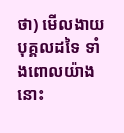ថា) មើលងាយបុគ្គលដទៃ ទាំងពោលយ៉ាងនោះ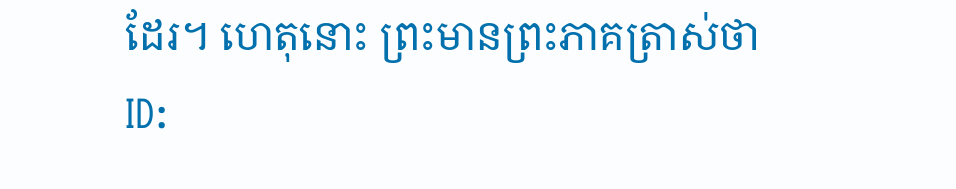ដែរ។ ហេតុនោះ ព្រះមានព្រះភាគត្រាស់ថា
ID: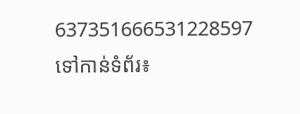637351666531228597
ទៅកាន់ទំព័រ៖